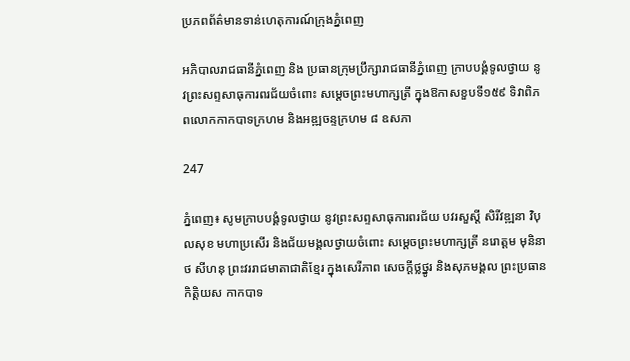ប្រភពព័ត៌មានទាន់ហេតុការណ៍ក្រុងភ្នំពេញ

អភិបាលរាជធានីភ្នំពេញ និង ប្រធានក្រុមប្រឹក្សារាជធានីភ្នំពេញ ក្រាបបង្គំទូលថ្វាយ នូវព្រះសព្ទសាធុការពរជ័យចំពោះ សម្តេចព្រះមហាក្សត្រី ក្នុងឱកាសខួបទី១៥៩ ទិវាពិភពលោកកាកបាទក្រហម និងអឌ្ឍចន្ទក្រហម ៨ ឧសភា

247

ភ្នំពេញ៖ សូមក្រាបបង្គំទូលថ្វាយ នូវព្រះសព្ទសាធុការពរជ័យ បវរសួស្តី សិរីវឌ្ឍនា វិបុលសុខ មហាប្រសើរ និងជ័យមង្គលថ្វាយចំពោះ សម្តេចព្រះមហាក្សត្រី នរោត្តម មុនិនាថ សីហនុ ព្រះវររាជមាតាជាតិខ្មែរ ក្នុងសេរីភាព សេចក្ដីថ្លថ្នូរ និងសុភមង្គល ព្រះប្រធានកិត្តិយស កាកបាទ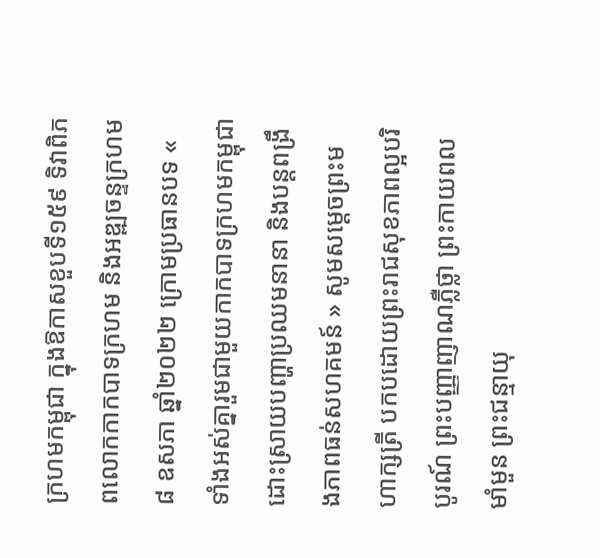ក្រហមកម្ពុជា ក្នុងឱកាសខួបទី១៥៩ ទិវាពិភពលោកកាកបាទក្រហម និងអឌ្ឍចន្ទក្រហម ៨ ឧសភា ឆ្នាំ២០២២ ក្រោមប្រធានបទ « ទាំងអស់គ្នារួមជាមួយកាកបាទក្រហមកម្ពុជាដោះស្រាយបញ្ហាប្រឈមនានា និងបន្តពង្រឹងភាពធន់សហគមន៍ » សូមសម្តេចព្រះមហាក្សត្រី បកបដោយព្រះរាជសុខភាពល្អបរិបូរណ៍ ព្រះបញ្ញាញាណភ្លឺថ្លា ព្រះកាយពលមាំមួន ព្រះជន្មាយុ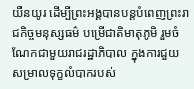យឺនយូរ ដើម្បីព្រះអង្គបានបន្តបំពេញព្រះរាជកិច្ចមនុស្សធម៌ បម្រើជាតិមាតុភូមិ រួមចំណែកជាមួយរាជរដ្ឋាភិបាល ក្នុងការជួយ សម្រាលទុក្ខលំបាករបស់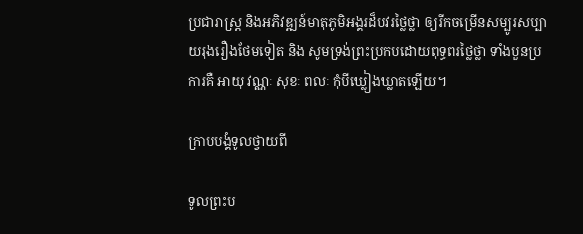ប្រជារាស្ត្រ និងអភិវឌ្ឍន៍មាតុភូមិអង្គរដ៏បវរថ្លៃថ្លា ឲ្យរីកចម្រើនសម្បូរសប្បាយរុងរឿងថែមទៀត និង សូមទ្រង់ព្រះប្រកបដោយពុទ្ធពរថ្លៃថ្លា ទាំងបួនប្រការគឺ អាយុ វណ្ណៈ សុខៈ ពលៈ កុំបីឃ្លៀងឃ្លាតឡើយ។

ក្រាបបង្គំទូលថ្វាយពី

ទូលព្រះប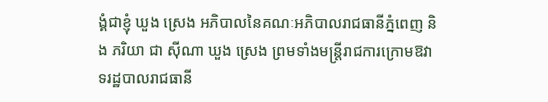ង្គំជាខ្ញុំ ឃួង ស្រេង អភិបាលនៃគណៈអភិបាលរាជធានីភ្នំពេញ និង ភរិយា ជា ស៊ីណា ឃួង ស្រេង ព្រមទាំងមន្ត្រីរាជការក្រោមឱវាទរដ្ឋបាលរាជធានី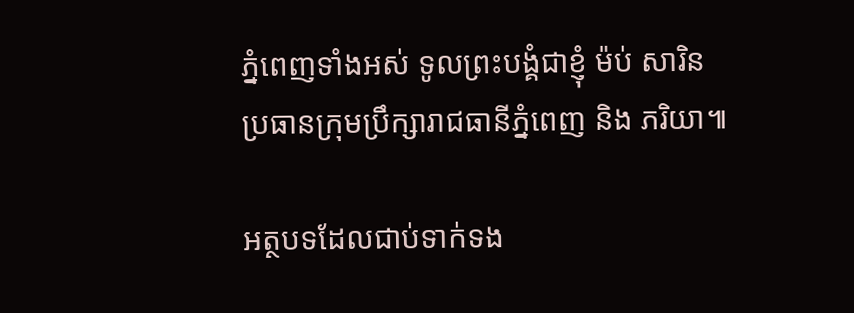ភ្នំពេញទាំងអស់ ទូលព្រះបង្គំជាខ្ញុំ ម៉ប់ សារិន ប្រធានក្រុមប្រឹក្សារាជធានីភ្នំពេញ និង ភរិយា៕

អត្ថបទដែលជាប់ទាក់ទង